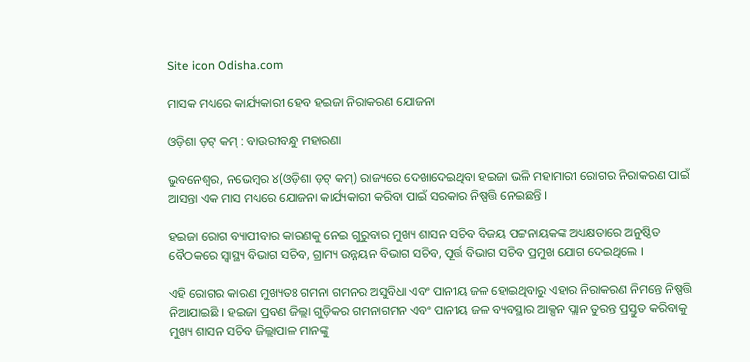Site icon Odisha.com

ମାସକ ମଧ୍ୟରେ କାର୍ଯ୍ୟକାରୀ ହେବ ହଇଜା ନିରାକରଣ ଯୋଜନା

ଓଡ଼ିଶା ଡ଼ଟ୍ କମ୍ : ବାଉରୀବନ୍ଧୁ ମହାରଣା

ଭୁବନେଶ୍ୱର, ନଭେମ୍ବର ୪(ଓଡ଼ିଶା ଡ଼ଟ୍ କମ୍) ରାଜ୍ୟରେ ଦେଖାଦେଇଥିବା ହଇଜା ଭଳି ମହାମାରୀ ରୋଗର ନିରାକରଣ ପାଇଁ ଆସନ୍ତା ଏକ ମାସ ମଧ୍ୟରେ ଯୋଜନା କାର୍ଯ୍ୟକାରୀ କରିବା ପାଇଁ ସରକାର ନିଷ୍ପତ୍ତି ନେଇଛନ୍ତି ।

ହଇଜା ରୋଗ ବ୍ୟାପୀବାର କାରଣକୁ ନେଇ ଗୁରୁବାର ମୁଖ୍ୟ ଶାସନ ସଚିବ ବିଜୟ ପଟ୍ଟନାୟକଙ୍କ ଅଧ୍ୟକ୍ଷତାରେ ଅନୁଷ୍ଠିତ ବୈଠକରେ ସ୍ୱାସ୍ଥ୍ୟ ବିଭାଗ ସଚିବ, ଗ୍ରାମ୍ୟ ଉନ୍ନୟନ ବିଭାଗ ସଚିବ, ପୂର୍ତ୍ତ ବିଭାଗ ସଚିବ ପ୍ରମୁଖ ଯୋଗ ଦେଇଥିଲେ ।

ଏହି ରୋଗର କାରଣ ମୁଖ୍ୟତଃ ଗମନା ଗମନର ଅସୁବିଧା ଏବଂ ପାନୀୟ ଜଳ ହୋଇଥିବାରୁ ଏହାର ନିରାକରଣ ନିମନ୍ତେ ନିଷ୍ପତ୍ତି ନିଆଯାଇଛି । ହଇଜା ପ୍ରବଣ ଜିଲ୍ଲା ଗୁଡ଼ିକର ଗମନାଗମନ ଏବଂ ପାନୀୟ ଜଳ ବ୍ୟବସ୍ଥାର ଆକ୍ସନ ପ୍ଲାନ ତୁରନ୍ତ ପ୍ରସ୍ତୁତ କରିବାକୁ ମୁଖ୍ୟ ଶାସନ ସଚିବ ଜିଲ୍ଲାପାଳ ମାନଙ୍କୁ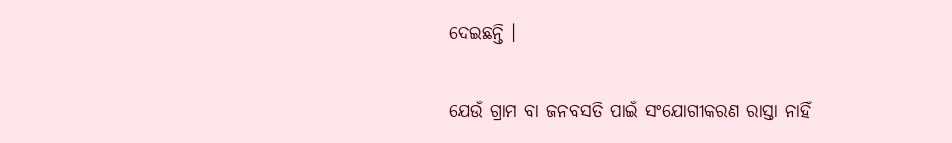ଦେଇଛନ୍ତି ।

ଯେଉଁ ଗ୍ରାମ ବା ଜନବସତି ପାଇଁ ସଂଯୋଗୀକରଣ ରାସ୍ତା ନାହିଁ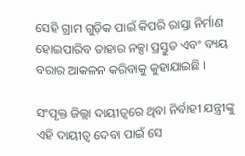ସେହି ଗ୍ରାମ ଗୁଡ଼ିକ ପାଇଁ କିପରି ରାସ୍ତା ନିର୍ମାଣ ହୋଇପାରିବ ତାହାର ନକ୍ସା ପ୍ରସ୍ତୁତ ଏବଂ ବ୍ୟୟ ବରାର ଆକଳନ କରିବାକୁ କୁହାଯାଇଛି ।

ସଂପୃକ୍ତ ଜିଲ୍ଲା ଦାୟୀତ୍ୱରେ ଥିବା ନିର୍ବାହୀ ଯନ୍ତ୍ରୀଙ୍କୁ ଏହି ଦାୟୀତ୍ୱ ଦେବା ପାଇଁ ସେ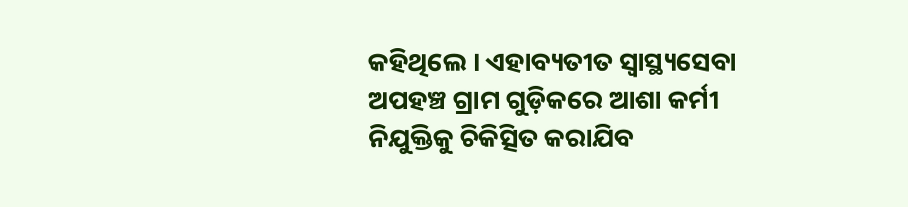କହିଥିଲେ । ଏହାବ୍ୟତୀତ ସ୍ୱାସ୍ଥ୍ୟସେବା ଅପହଞ୍ଚ ଗ୍ରାମ ଗୁଡ଼ିକରେ ଆଶା କର୍ମୀ ନିଯୁକ୍ତିକୁ ଚିକିତ୍ସିତ କରାଯିବ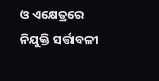ଓ ଏକ୍ଷେତ୍ରରେ ନିଯୁକ୍ତି ସର୍ତ୍ତାବଳୀ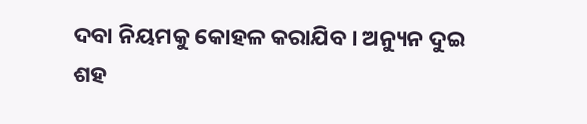ଦବା ନିୟମକୁ କୋହଳ କରାଯିବ । ଅନ୍ୟୁନ ଦୁଇ ଶହ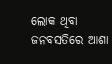ଲୋକ ଥିବା ଜନବସତିରେ ଆଶା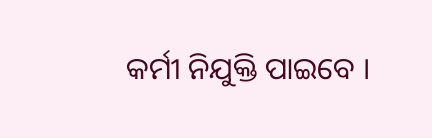କର୍ମୀ ନିଯୁକ୍ତି ପାଇବେ ।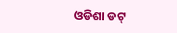ଓଡିଶା ଡଟ୍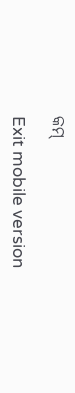କମ୍

Exit mobile version